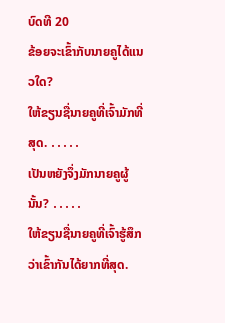ບົດທີ 20
ຂ້ອຍຈະເຂົ້າກັບນາຍຄູໄດ້ແນວໃດ?
ໃຫ້ຂຽນຊື່ນາຍຄູທີ່ເຈົ້າມັກທີ່ສຸດ. ․․․․․
ເປັນຫຍັງຈຶ່ງມັກນາຍຄູຜູ້ນັ້ນ? ․․․․․
ໃຫ້ຂຽນຊື່ນາຍຄູທີ່ເຈົ້າຮູ້ສຶກວ່າເຂົ້າກັນໄດ້ຍາກທີ່ສຸດ.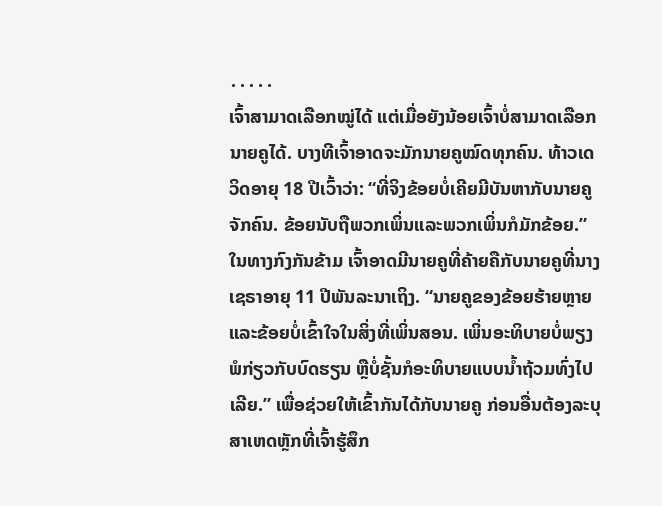․․․․․
ເຈົ້າສາມາດເລືອກໝູ່ໄດ້ ແຕ່ເມື່ອຍັງນ້ອຍເຈົ້າບໍ່ສາມາດເລືອກນາຍຄູໄດ້. ບາງທີເຈົ້າອາດຈະມັກນາຍຄູໝົດທຸກຄົນ. ທ້າວເດວິດອາຍຸ 18 ປີເວົ້າວ່າ: “ທີ່ຈິງຂ້ອຍບໍ່ເຄີຍມີບັນຫາກັບນາຍຄູຈັກຄົນ. ຂ້ອຍນັບຖືພວກເພິ່ນແລະພວກເພິ່ນກໍມັກຂ້ອຍ.”
ໃນທາງກົງກັນຂ້າມ ເຈົ້າອາດມີນາຍຄູທີ່ຄ້າຍຄືກັບນາຍຄູທີ່ນາງເຊຣາອາຍຸ 11 ປີພັນລະນາເຖິງ. “ນາຍຄູຂອງຂ້ອຍຮ້າຍຫຼາຍແລະຂ້ອຍບໍ່ເຂົ້າໃຈໃນສິ່ງທີ່ເພິ່ນສອນ. ເພິ່ນອະທິບາຍບໍ່ພຽງພໍກ່ຽວກັບບົດຮຽນ ຫຼືບໍ່ຊັ້ນກໍອະທິບາຍແບບນ້ຳຖ້ວມທົ່ງໄປເລີຍ.” ເພື່ອຊ່ວຍໃຫ້ເຂົ້າກັນໄດ້ກັບນາຍຄູ ກ່ອນອື່ນຕ້ອງລະບຸສາເຫດຫຼັກທີ່ເຈົ້າຮູ້ສຶກ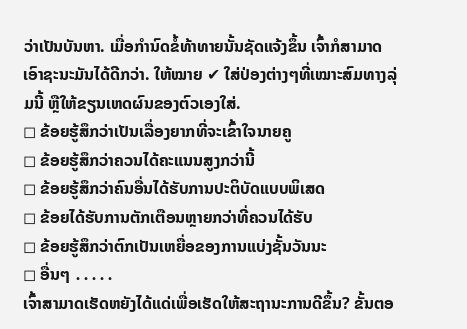ວ່າເປັນບັນຫາ. ເມື່ອກຳນົດຂໍ້ທ້າທາຍນັ້ນຊັດແຈ້ງຂຶ້ນ ເຈົ້າກໍສາມາດເອົາຊະນະມັນໄດ້ດີກວ່າ. ໃຫ້ໝາຍ ✔ ໃສ່ປ່ອງຕ່າງໆທີ່ເໝາະສົມທາງລຸ່ມນີ້ ຫຼືໃຫ້ຂຽນເຫດຜົນຂອງຕົວເອງໃສ່.
◻ ຂ້ອຍຮູ້ສຶກວ່າເປັນເລື່ອງຍາກທີ່ຈະເຂົ້າໃຈນາຍຄູ
◻ ຂ້ອຍຮູ້ສຶກວ່າຄວນໄດ້ຄະແນນສູງກວ່ານີ້
◻ ຂ້ອຍຮູ້ສຶກວ່າຄົນອື່ນໄດ້ຮັບການປະຕິບັດແບບພິເສດ
◻ ຂ້ອຍໄດ້ຮັບການຕັກເຕືອນຫຼາຍກວ່າທີ່ຄວນໄດ້ຮັບ
◻ ຂ້ອຍຮູ້ສຶກວ່າຕົກເປັນເຫຍື່ອຂອງການແບ່ງຊັ້ນວັນນະ
◻ ອື່ນໆ ․․․․․
ເຈົ້າສາມາດເຮັດຫຍັງໄດ້ແດ່ເພື່ອເຮັດໃຫ້ສະຖານະການດີຂຶ້ນ? ຂັ້ນຕອ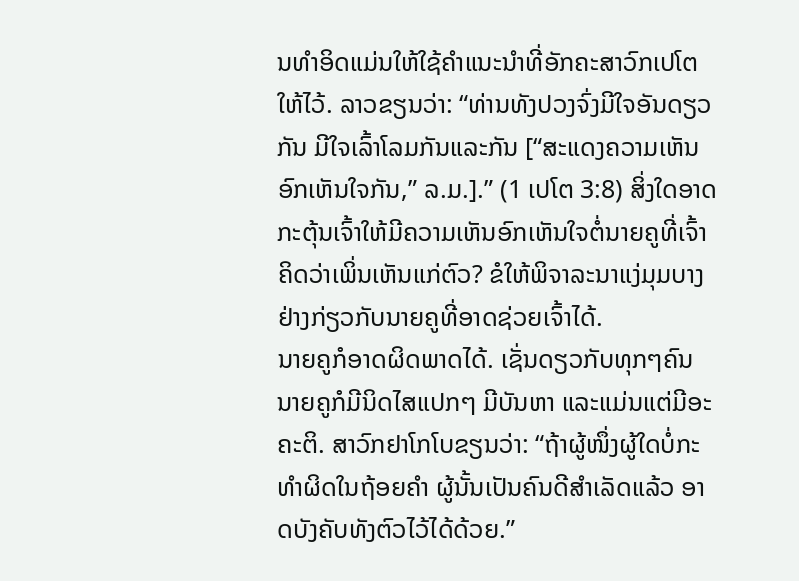ນທຳອິດແມ່ນໃຫ້ໃຊ້ຄຳແນະນຳທີ່ອັກຄະສາວົກເປໂຕໃຫ້ໄວ້. ລາວຂຽນວ່າ: “ທ່ານທັງປວງຈົ່ງມີໃຈອັນດຽວກັນ ມີໃຈເລົ້າໂລມກັນແລະກັນ [“ສະແດງຄວາມເຫັນອົກເຫັນໃຈກັນ,” ລ.ມ.].” (1 ເປໂຕ 3:8) ສິ່ງໃດອາດກະຕຸ້ນເຈົ້າໃຫ້ມີຄວາມເຫັນອົກເຫັນໃຈຕໍ່ນາຍຄູທີ່ເຈົ້າຄິດວ່າເພິ່ນເຫັນແກ່ຕົວ? ຂໍໃຫ້ພິຈາລະນາແງ່ມຸມບາງຢ່າງກ່ຽວກັບນາຍຄູທີ່ອາດຊ່ວຍເຈົ້າໄດ້.
ນາຍຄູກໍອາດຜິດພາດໄດ້. ເຊັ່ນດຽວກັບທຸກໆຄົນ ນາຍຄູກໍມີນິດໄສແປກໆ ມີບັນຫາ ແລະແມ່ນແຕ່ມີອະຄະຕິ. ສາວົກຢາໂກໂບຂຽນວ່າ: “ຖ້າຜູ້ໜຶ່ງຜູ້ໃດບໍ່ກະທຳຜິດໃນຖ້ອຍຄຳ ຜູ້ນັ້ນເປັນຄົນດີສຳເລັດແລ້ວ ອາດບັງຄັບທັງຕົວໄວ້ໄດ້ດ້ວຍ.”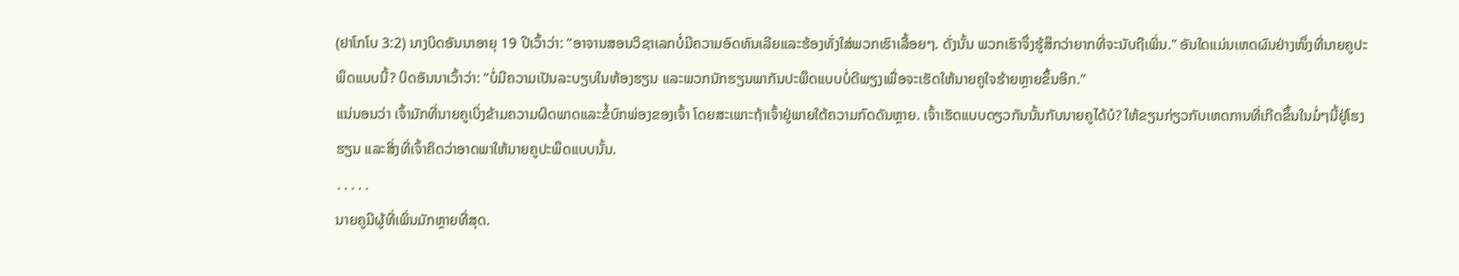(ຢາໂກໂບ 3:2) ນາງບິດອັນນາອາຍຸ 19 ປີເວົ້າວ່າ: “ອາຈານສອນວິຊາເລກບໍ່ມີຄວາມອົດທົນເລີຍແລະຮ້ອງທັ່ງໃສ່ພວກເຮົາເລື້ອຍໆ. ດັ່ງນັ້ນ ພວກເຮົາຈຶ່ງຮູ້ສຶກວ່າຍາກທີ່ຈະນັບຖືເພິ່ນ.” ອັນໃດແມ່ນເຫດຜົນຢ່າງໜຶ່ງທີ່ນາຍຄູປະພຶດແບບນີ້? ບິດອັນນາເວົ້າວ່າ: “ບໍ່ມີຄວາມເປັນລະບຽບໃນຫ້ອງຮຽນ ແລະພວກນັກຮຽນພາກັນປະພຶດແບບບໍ່ດີພຽງເພື່ອຈະເຮັດໃຫ້ນາຍຄູໃຈຮ້າຍຫຼາຍຂຶ້ນອີກ.”
ແນ່ນອນວ່າ ເຈົ້າມັກທີ່ນາຍຄູເບິ່ງຂ້າມຄວາມຜິດພາດແລະຂໍ້ບົກພ່ອງຂອງເຈົ້າ ໂດຍສະເພາະຖ້າເຈົ້າຢູ່ພາຍໃຕ້ຄວາມກົດດັນຫຼາຍ. ເຈົ້າເຮັດແບບດຽວກັນນັ້ນກັບນາຍຄູໄດ້ບໍ? ໃຫ້ຂຽນກ່ຽວກັບເຫດການທີ່ເກີດຂຶ້ນໃນມໍ່ໆນີ້ຢູ່ໂຮງຮຽນ ແລະສິ່ງທີ່ເຈົ້າຄິດວ່າອາດພາໃຫ້ນາຍຄູປະພຶດແບບນັ້ນ.
․․․․․
ນາຍຄູມີຜູ້ທີ່ເພິ່ນມັກຫຼາຍທີ່ສຸດ.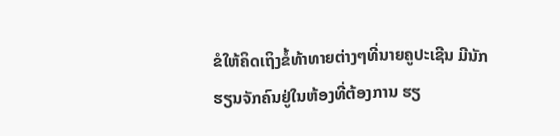ຂໍໃຫ້ຄິດເຖິງຂໍ້ທ້າທາຍຕ່າງໆທີ່ນາຍຄູປະເຊີນ ມີນັກຮຽນຈັກຄົນຢູ່ໃນຫ້ອງທີ່ຕ້ອງການ ຮຽ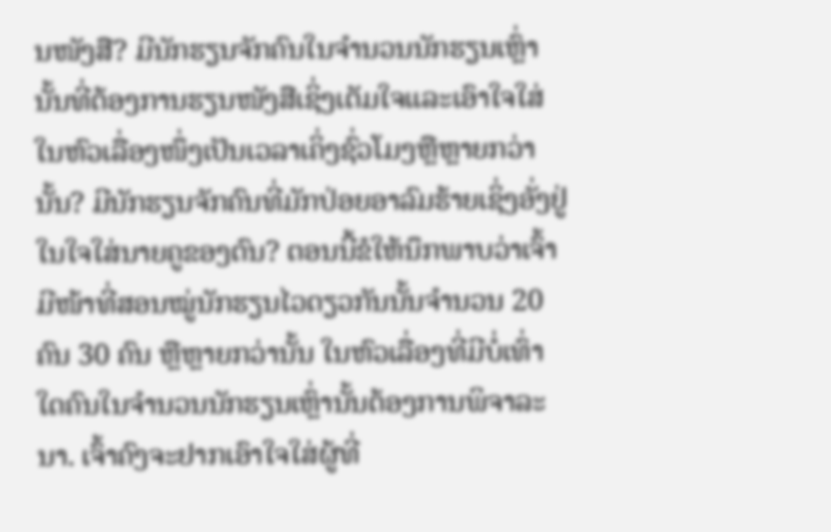ນໜັງສື? ມີນັກຮຽນຈັກຄົນໃນຈຳນວນນັກຮຽນເຫຼົ່ານັ້ນທີ່ຕ້ອງການຮຽນໜັງສືເຊິ່ງເຕັມໃຈແລະເອົາໃຈໃສ່ໃນຫົວເລື່ອງໜຶ່ງເປັນເວລາເຄິ່ງຊົ່ວໂມງຫຼືຫຼາຍກວ່ານັ້ນ? ມີນັກຮຽນຈັກຄົນທີ່ມັກປ່ອຍອາລົມຮ້າຍເຊິ່ງອັ່ງຢູ່ໃນໃຈໃສ່ນາຍຄູຂອງຕົນ? ຕອນນີ້ຂໍໃຫ້ນຶກພາບວ່າເຈົ້າມີໜ້າທີ່ສອນໝູ່ນັກຮຽນໄວດຽວກັນນັ້ນຈຳນວນ 20 ຄົນ 30 ຄົນ ຫຼືຫຼາຍກວ່ານັ້ນ ໃນຫົວເລື່ອງທີ່ມີບໍ່ເທົ່າໃດຄົນໃນຈຳນວນນັກຮຽນເຫຼົ່ານັ້ນຕ້ອງການພິຈາລະນາ. ເຈົ້າຄົງຈະຢາກເອົາໃຈໃສ່ຜູ້ທີ່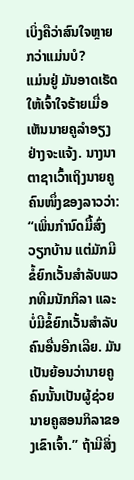ເບິ່ງຄືວ່າສົນໃຈຫຼາຍກວ່າແມ່ນບໍ?
ແມ່ນຢູ່ ມັນອາດເຮັດໃຫ້ເຈົ້າໃຈຮ້າຍເມື່ອເຫັນນາຍຄູລຳອຽງຢ່າງຈະແຈ້ງ. ນາງນາຕາຊາເວົ້າເຖິງນາຍຄູຄົນໜຶ່ງຂອງລາວວ່າ: “ເພິ່ນກຳນົດມື້ສົ່ງວຽກບ້ານ ແຕ່ມັກມີຂໍ້ຍົກເວັ້ນສຳລັບພວກທີມນັກກິລາ ແລະບໍ່ມີຂໍ້ຍົກເວັ້ນສຳລັບຄົນອື່ນອີກເລີຍ. ມັນເປັນຍ້ອນວ່ານາຍຄູຄົນນັ້ນເປັນຜູ້ຊ່ວຍນາຍຄູສອນກິລາຂອງເຂົາເຈົ້າ.” ຖ້າມີສິ່ງ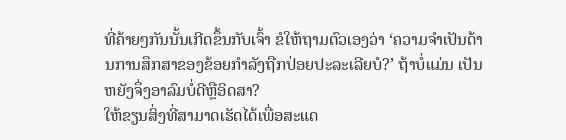ທີ່ຄ້າຍໆກັນນັ້ນເກີດຂຶ້ນກັບເຈົ້າ ຂໍໃຫ້ຖາມຕົວເອງວ່າ ‘ຄວາມຈຳເປັນດ້ານການສຶກສາຂອງຂ້ອຍກຳລັງຖືກປ່ອຍປະລະເລີຍບໍ?’ ຖ້າບໍ່ແມ່ນ ເປັນຫຍັງຈຶ່ງອາລົມບໍ່ດີຫຼືອິດສາ?
ໃຫ້ຂຽນສິ່ງທີ່ສາມາດເຮັດໄດ້ເພື່ອສະແດ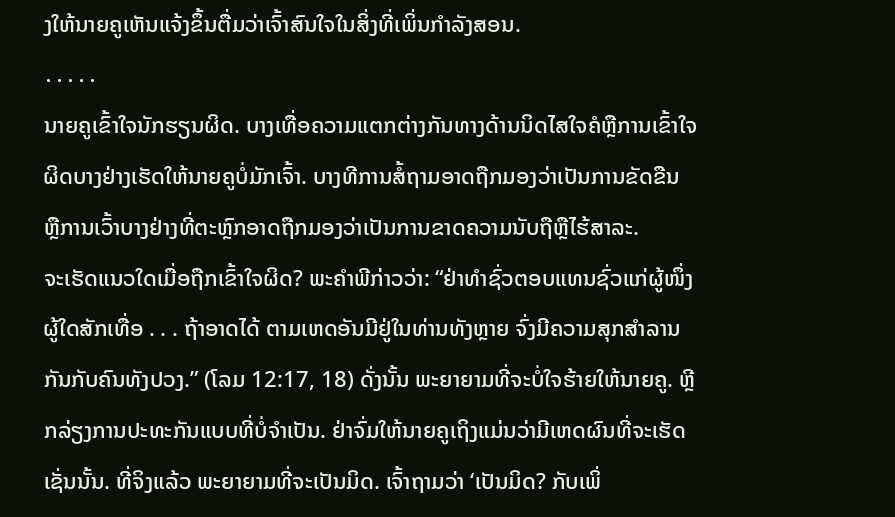ງໃຫ້ນາຍຄູເຫັນແຈ້ງຂຶ້ນຕື່ມວ່າເຈົ້າສົນໃຈໃນສິ່ງທີ່ເພິ່ນກຳລັງສອນ.
․․․․․
ນາຍຄູເຂົ້າໃຈນັກຮຽນຜິດ. ບາງເທື່ອຄວາມແຕກຕ່າງກັນທາງດ້ານນິດໄສໃຈຄໍຫຼືການເຂົ້າໃຈຜິດບາງຢ່າງເຮັດໃຫ້ນາຍຄູບໍ່ມັກເຈົ້າ. ບາງທີການສໍ້ຖາມອາດຖືກມອງວ່າເປັນການຂັດຂືນ ຫຼືການເວົ້າບາງຢ່າງທີ່ຕະຫຼົກອາດຖືກມອງວ່າເປັນການຂາດຄວາມນັບຖືຫຼືໄຮ້ສາລະ.
ຈະເຮັດແນວໃດເມື່ອຖືກເຂົ້າໃຈຜິດ? ພະຄຳພີກ່າວວ່າ: “ຢ່າທຳຊົ່ວຕອບແທນຊົ່ວແກ່ຜູ້ໜຶ່ງຜູ້ໃດສັກເທື່ອ . . . ຖ້າອາດໄດ້ ຕາມເຫດອັນມີຢູ່ໃນທ່ານທັງຫຼາຍ ຈົ່ງມີຄວາມສຸກສຳລານກັນກັບຄົນທັງປວງ.” (ໂລມ 12:17, 18) ດັ່ງນັ້ນ ພະຍາຍາມທີ່ຈະບໍ່ໃຈຮ້າຍໃຫ້ນາຍຄູ. ຫຼີກລ່ຽງການປະທະກັນແບບທີ່ບໍ່ຈຳເປັນ. ຢ່າຈົ່ມໃຫ້ນາຍຄູເຖິງແມ່ນວ່າມີເຫດຜົນທີ່ຈະເຮັດເຊັ່ນນັ້ນ. ທີ່ຈິງແລ້ວ ພະຍາຍາມທີ່ຈະເປັນມິດ. ເຈົ້າຖາມວ່າ ‘ເປັນມິດ? ກັບເພິ່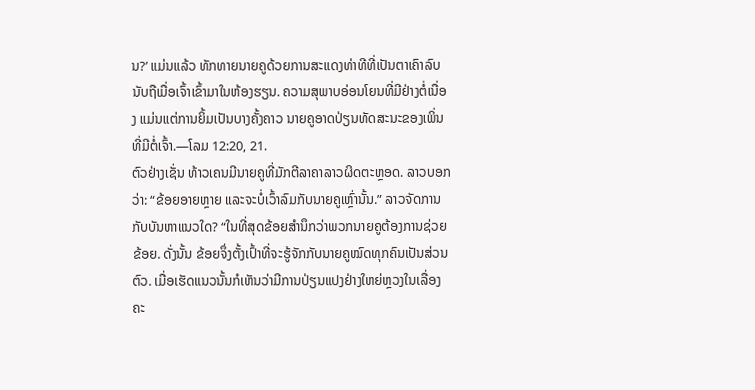ນ?’ ແມ່ນແລ້ວ ທັກທາຍນາຍຄູດ້ວຍການສະແດງທ່າທີທີ່ເປັນຕາເຄົາລົບນັບຖືເມື່ອເຈົ້າເຂົ້າມາໃນຫ້ອງຮຽນ. ຄວາມສຸພາບອ່ອນໂຍນທີ່ມີຢ່າງຕໍ່ເນື່ອງ ແມ່ນແຕ່ການຍິ້ມເປັນບາງຄັ້ງຄາວ ນາຍຄູອາດປ່ຽນທັດສະນະຂອງເພິ່ນທີ່ມີຕໍ່ເຈົ້າ.—ໂລມ 12:20, 21.
ຕົວຢ່າງເຊັ່ນ ທ້າວເຄນມີນາຍຄູທີ່ມັກຕີລາຄາລາວຜິດຕະຫຼອດ. ລາວບອກວ່າ: “ຂ້ອຍອາຍຫຼາຍ ແລະຈະບໍ່ເວົ້າລົມກັບນາຍຄູເຫຼົ່ານັ້ນ.” ລາວຈັດການກັບບັນຫາແນວໃດ? “ໃນທີ່ສຸດຂ້ອຍສຳນຶກວ່າພວກນາຍຄູຕ້ອງການຊ່ວຍຂ້ອຍ. ດັ່ງນັ້ນ ຂ້ອຍຈຶ່ງຕັ້ງເປົ້າທີ່ຈະຮູ້ຈັກກັບນາຍຄູໝົດທຸກຄົນເປັນສ່ວນຕົວ. ເມື່ອເຮັດແນວນັ້ນກໍເຫັນວ່າມີການປ່ຽນແປງຢ່າງໃຫຍ່ຫຼວງໃນເລື່ອງຄະ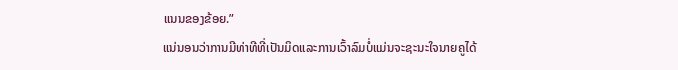ແນນຂອງຂ້ອຍ.”
ແນ່ນອນວ່າການມີທ່າທີທີ່ເປັນມິດແລະການເວົ້າລົມບໍ່ແມ່ນຈະຊະນະໃຈນາຍຄູໄດ້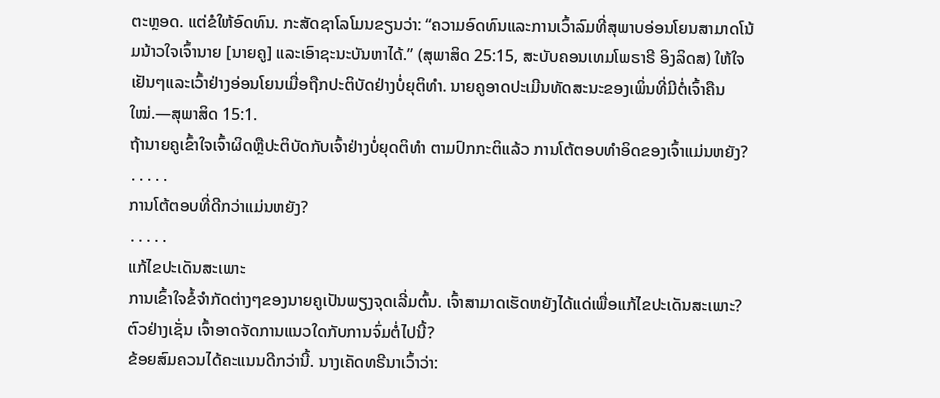ຕະຫຼອດ. ແຕ່ຂໍໃຫ້ອົດທົນ. ກະສັດຊາໂລໂມນຂຽນວ່າ: “ຄວາມອົດທົນແລະການເວົ້າລົມທີ່ສຸພາບອ່ອນໂຍນສາມາດໂນ້ມນ້າວໃຈເຈົ້ານາຍ [ນາຍຄູ] ແລະເອົາຊະນະບັນຫາໄດ້.” (ສຸພາສິດ 25:15, ສະບັບຄອນເທມໂພຣາຣີ ອິງລິດສ) ໃຫ້ໃຈເຢັນໆແລະເວົ້າຢ່າງອ່ອນໂຍນເມື່ອຖືກປະຕິບັດຢ່າງບໍ່ຍຸຕິທຳ. ນາຍຄູອາດປະເມີນທັດສະນະຂອງເພິ່ນທີ່ມີຕໍ່ເຈົ້າຄືນໃໝ່.—ສຸພາສິດ 15:1.
ຖ້ານາຍຄູເຂົ້າໃຈເຈົ້າຜິດຫຼືປະຕິບັດກັບເຈົ້າຢ່າງບໍ່ຍຸດຕິທຳ ຕາມປົກກະຕິແລ້ວ ການໂຕ້ຕອບທຳອິດຂອງເຈົ້າແມ່ນຫຍັງ?
․․․․․
ການໂຕ້ຕອບທີ່ດີກວ່າແມ່ນຫຍັງ?
․․․․․
ແກ້ໄຂປະເດັນສະເພາະ
ການເຂົ້າໃຈຂໍ້ຈຳກັດຕ່າງໆຂອງນາຍຄູເປັນພຽງຈຸດເລີ່ມຕົ້ນ. ເຈົ້າສາມາດເຮັດຫຍັງໄດ້ແດ່ເພື່ອແກ້ໄຂປະເດັນສະເພາະ? ຕົວຢ່າງເຊັ່ນ ເຈົ້າອາດຈັດການແນວໃດກັບການຈົ່ມຕໍ່ໄປນີ້?
ຂ້ອຍສົມຄວນໄດ້ຄະແນນດີກວ່ານີ້. ນາງເຄັດທຣີນາເວົ້າວ່າ: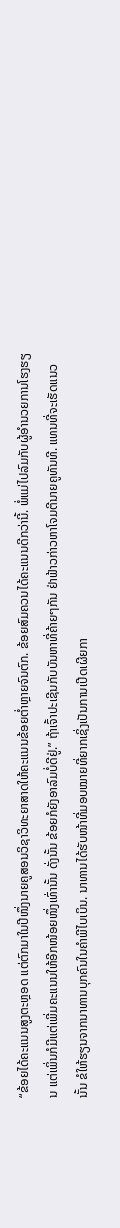“ຂ້ອຍໄດ້ຄະແນນສູງຕະຫຼອດ ແຕ່ຕົກມາໃນປີໜຶ່ງນາຍຄູສອນວິຊາວິທະຍາສາດໃຫ້ຄະແນນຂ້ອຍຕ່ຳຫຼາຍຈົນຕົກ. ຂ້ອຍສົມຄວນໄດ້ຄະແນນດີກວ່ານີ້. ພໍ່ແມ່ໄປລົມກັບຜູ້ອຳນວຍການໂຮງຮຽນ ແຕ່ເພິ່ນກໍມີແຕ່ເພີ່ມຄະແນນໃຫ້ອີກໜ້ອຍໜຶ່ງເທົ່ານັ້ນ ດັ່ງນັ້ນ ຂ້ອຍກໍຍັງອາລົມບໍ່ດີຢູ່.” ຖ້າເຈົ້າປະເຊີນກັບບັນຫາທີ່ຄ້າຍໆກັນ ຢ່າຟ້າວກ່າວຫາໂຈມຕີນາຍຄູທັນທີ. ແທນທີ່ຈະເຮັດແນວນັ້ນ ຂໍໃຫ້ຮຽນຈາກນາທານບຸກຄົນໃນຄຳພີໄບເບິນ. ນາທານໄດ້ຮັບໜ້າທີ່ມອບໝາຍທີ່ຍາກເຊິ່ງເປັນການເປີດເຜີຍກາ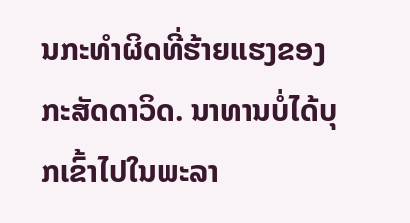ນກະທຳຜິດທີ່ຮ້າຍແຮງຂອງກະສັດດາວິດ. ນາທານບໍ່ໄດ້ບຸກເຂົ້າໄປໃນພະລາ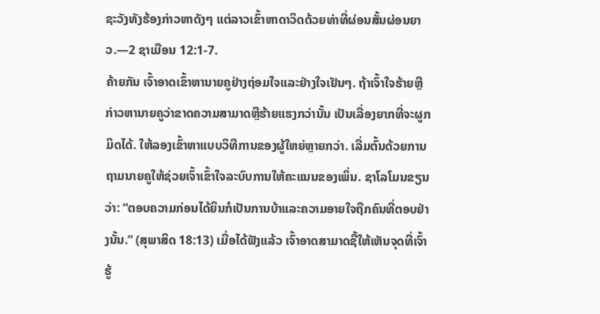ຊະວັງທັງຮ້ອງກ່າວຫາດັງໆ ແຕ່ລາວເຂົ້າຫາດາວິດດ້ວຍທ່າທີ່ຜ່ອນສັ້ນຜ່ອນຍາວ.—2 ຊາເມືອນ 12:1-7.
ຄ້າຍກັນ ເຈົ້າອາດເຂົ້າຫານາຍຄູຢ່າງຖ່ອມໃຈແລະຢ່າງໃຈເຢັນໆ. ຖ້າເຈົ້າໃຈຮ້າຍຫຼືກ່າວຫານາຍຄູວ່າຂາດຄວາມສາມາດຫຼືຮ້າຍແຮງກວ່ານັ້ນ ເປັນເລື່ອງຍາກທີ່ຈະຜູກມິດໄດ້. ໃຫ້ລອງເຂົ້າຫາແບບວິທີການຂອງຜູ້ໃຫຍ່ຫຼາຍກວ່າ. ເລີ່ມຕົ້ນດ້ວຍການຖາມນາຍຄູໃຫ້ຊ່ວຍເຈົ້າເຂົ້າໃຈລະບົບການໃຫ້ຄະແນນຂອງເພິ່ນ. ຊາໂລໂມນຂຽນວ່າ: “ຕອບຄວາມກ່ອນໄດ້ຍິນກໍເປັນການບ້າແລະຄວາມອາຍໃຈຖືກຄົນທີ່ຕອບຢ່າງນັ້ນ.” (ສຸພາສິດ 18:13) ເມື່ອໄດ້ຟັງແລ້ວ ເຈົ້າອາດສາມາດຊີ້ໃຫ້ເຫັນຈຸດທີ່ເຈົ້າຮູ້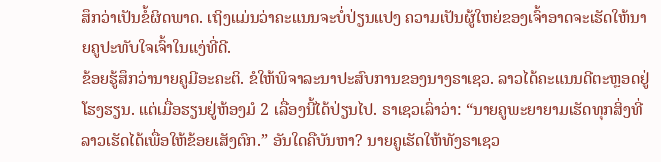ສຶກວ່າເປັນຂໍ້ຜິດພາດ. ເຖິງແມ່ນວ່າຄະແນນຈະບໍ່ປ່ຽນແປງ ຄວາມເປັນຜູ້ໃຫຍ່ຂອງເຈົ້າອາດຈະເຮັດໃຫ້ນາຍຄູປະທັບໃຈເຈົ້າໃນແງ່ທີ່ດີ.
ຂ້ອຍຮູ້ສຶກວ່ານາຍຄູມີອະຄະຕິ. ຂໍໃຫ້ພິຈາລະນາປະສົບການຂອງນາງຣາເຊວ. ລາວໄດ້ຄະແນນດີຕະຫຼອດຢູ່ໂຮງຮຽນ. ແຕ່ເມື່ອຮຽນຢູ່ຫ້ອງມໍ 2 ເລື່ອງນີ້ໄດ້ປ່ຽນໄປ. ຣາເຊວເລົ່າວ່າ: “ນາຍຄູພະຍາຍາມເຮັດທຸກສິ່ງທີ່ລາວເຮັດໄດ້ເພື່ອໃຫ້ຂ້ອຍເສັງຕົກ.” ອັນໃດຄືບັນຫາ? ນາຍຄູເຮັດໃຫ້ທັງຣາເຊວ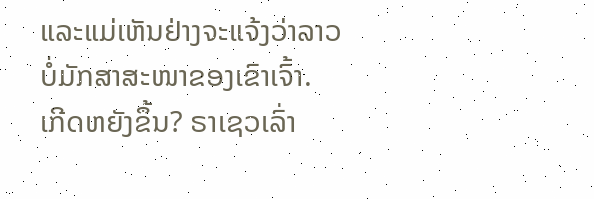ແລະແມ່ເຫັນຢ່າງຈະແຈ້ງວ່າລາວບໍ່ມັກສາສະໜາຂອງເຂົາເຈົ້າ.
ເກີດຫຍັງຂຶ້ນ? ຣາເຊວເລົ່າ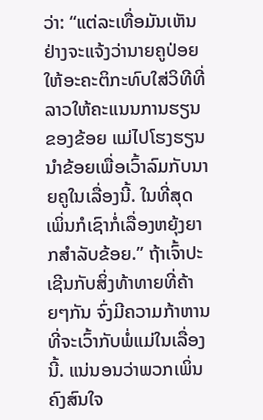ວ່າ: “ແຕ່ລະເທື່ອມັນເຫັນຢ່າງຈະແຈ້ງວ່ານາຍຄູປ່ອຍໃຫ້ອະຄະຕິກະທົບໃສ່ວິທີທີ່ລາວໃຫ້ຄະແນນການຮຽນຂອງຂ້ອຍ ແມ່ໄປໂຮງຮຽນນຳຂ້ອຍເພື່ອເວົ້າລົມກັບນາຍຄູໃນເລື່ອງນີ້. ໃນທີ່ສຸດ ເພິ່ນກໍເຊົາກໍ່ເລື່ອງຫຍຸ້ງຍາກສຳລັບຂ້ອຍ.” ຖ້າເຈົ້າປະເຊີນກັບສິ່ງທ້າທາຍທີ່ຄ້າຍໆກັນ ຈົ່ງມີຄວາມກ້າຫານທີ່ຈະເວົ້າກັບພໍ່ແມ່ໃນເລື່ອງນີ້. ແນ່ນອນວ່າພວກເພິ່ນຄົງສົນໃຈ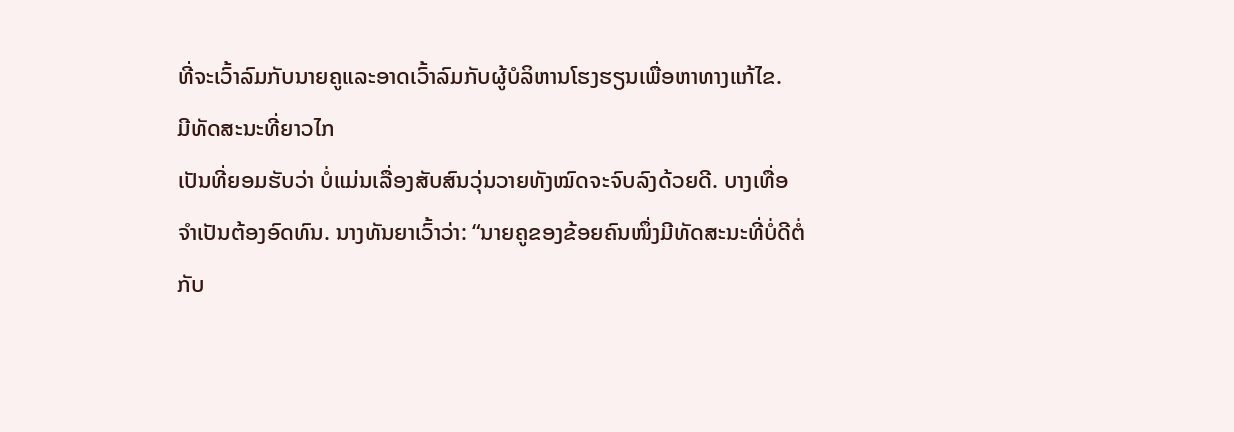ທີ່ຈະເວົ້າລົມກັບນາຍຄູແລະອາດເວົ້າລົມກັບຜູ້ບໍລິຫານໂຮງຮຽນເພື່ອຫາທາງແກ້ໄຂ.
ມີທັດສະນະທີ່ຍາວໄກ
ເປັນທີ່ຍອມຮັບວ່າ ບໍ່ແມ່ນເລື່ອງສັບສົນວຸ່ນວາຍທັງໝົດຈະຈົບລົງດ້ວຍດີ. ບາງເທື່ອຈຳເປັນຕ້ອງອົດທົນ. ນາງທັນຍາເວົ້າວ່າ: “ນາຍຄູຂອງຂ້ອຍຄົນໜຶ່ງມີທັດສະນະທີ່ບໍ່ດີຕໍ່ກັບ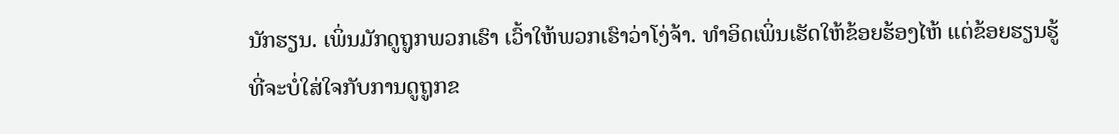ນັກຮຽນ. ເພິ່ນມັກດູຖູກພວກເຮົາ ເວົ້າໃຫ້ພວກເຮົາວ່າໂງ່ຈ້າ. ທຳອິດເພິ່ນເຮັດໃຫ້ຂ້ອຍຮ້ອງໄຫ້ ແຕ່ຂ້ອຍຮຽນຮູ້ທີ່ຈະບໍ່ໃສ່ໃຈກັບການດູຖູກຂ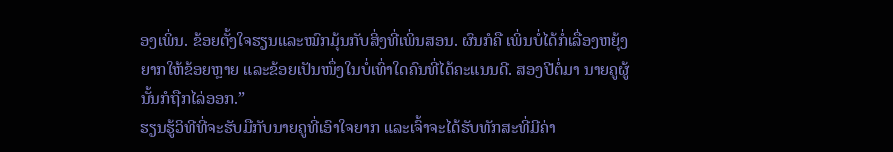ອງເພິ່ນ. ຂ້ອຍຕັ້ງໃຈຮຽນແລະໝົກມຸ້ນກັບສິ່ງທີ່ເພິ່ນສອນ. ຜົນກໍຄື ເພິ່ນບໍ່ໄດ້ກໍ່ເລື່ອງຫຍຸ້ງຍາກໃຫ້ຂ້ອຍຫຼາຍ ແລະຂ້ອຍເປັນໜຶ່ງໃນບໍ່ເທົ່າໃດຄົນທີ່ໄດ້ຄະແນນດີ. ສອງປີຕໍ່ມາ ນາຍຄູຜູ້ນັ້ນກໍຖືກໄລ່ອອກ.”
ຮຽນຮູ້ວິທີທີ່ຈະຮັບມືກັບນາຍຄູທີ່ເອົາໃຈຍາກ ແລະເຈົ້າຈະໄດ້ຮັບທັກສະທີ່ມີຄ່າ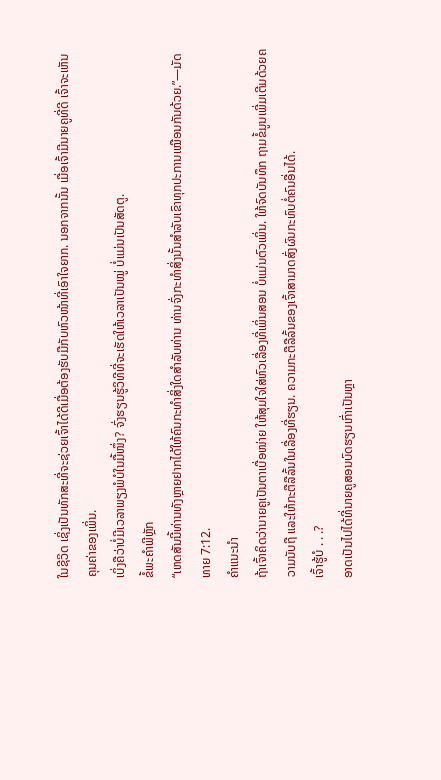ໃນຊີວິດ ເຊິ່ງເປັນທັກສະທີ່ຈະຊ່ວຍເຈົ້າໄດ້ດີເມື່ອຕ້ອງຮັບມືກັບຫົວໜ້າທີ່ເອົາໃຈຍາກ. ນອກຈາກນັ້ນ ເມື່ອເຈົ້າມີນາຍຄູທີ່ດີ ເຈົ້າຈະເຫັນຄຸນຄ່າຂອງເພິ່ນ.
ເບິ່ງຄືວ່າບໍ່ມີເວລາພຽງພໍບໍໃນມື້ໜຶ່ງ? ຈົ່ງຮຽນຮູ້ວິທີທີ່ຈະເຮັດໃຫ້ເວລາເປັນໝູ່ ບໍ່ແມ່ນເປັນສັດຕູ.
ຂໍ້ພະຄຳພີຫຼັກ
“ເຫດສັນນີ້ທ່ານທັງຫຼາຍຢາກໄດ້ໃຫ້ຄົນກະທຳສິ່ງໃດສຳລັບທ່ານ ທ່ານຈົ່ງກະທຳສິ່ງນັ້ນສຳລັບເຂົາທຸກປະການເໝືອນກັນດ້ວຍ.”—ມັດທາຍ 7:12.
ຄຳແນະນຳ
ຖ້າເຈົ້າຄິດວ່ານາຍຄູເປັນຕາເບື່ອໜ່າຍ ໃຫ້ສຸມໃຈໃສ່ຫົວເລື່ອງທີ່ເພິ່ນສອນ ບໍ່ແມ່ນຕົວເພິ່ນ. ໃຫ້ຈົດບັນທຶກ ຖາມຂໍ້ມູນເພີ່ມເຕີມດ້ວຍຄວາມນັບຖື ແລະໃຫ້ກະຕືລືລົ້ນໃນເລື່ອງທີ່ຮຽນ. ຄວາມກະຕືລືລົ້ນຂອງເຈົ້າສາມາດສົ່ງຜົນກະທົບຕໍ່ຄົນອື່ນໄດ້.
ເຈົ້າຮູ້ບໍ . . .?
ອາດເປັນໄປໄດ້ທີ່ນາຍຄູສອນບົດຮຽນເກົ່າເປັນຫຼາ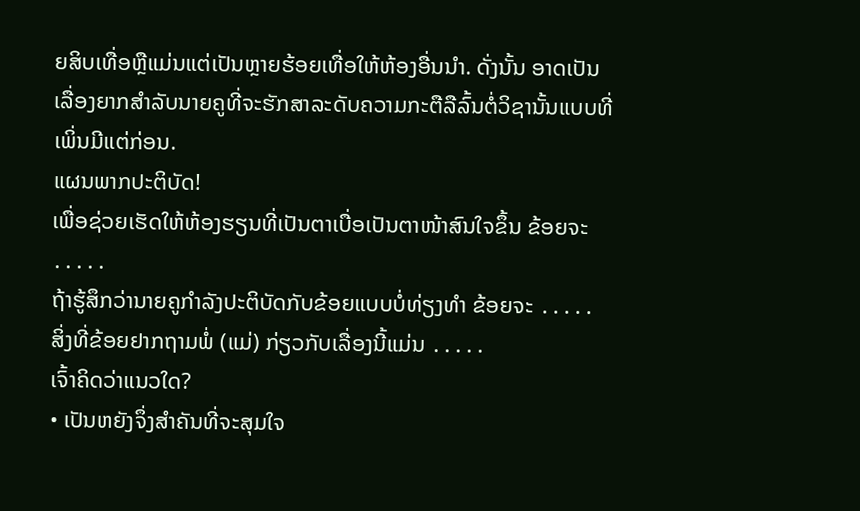ຍສິບເທື່ອຫຼືແມ່ນແຕ່ເປັນຫຼາຍຮ້ອຍເທື່ອໃຫ້ຫ້ອງອື່ນນຳ. ດັ່ງນັ້ນ ອາດເປັນເລື່ອງຍາກສຳລັບນາຍຄູທີ່ຈະຮັກສາລະດັບຄວາມກະຕືລືລົ້ນຕໍ່ວິຊານັ້ນແບບທີ່ເພິ່ນມີແຕ່ກ່ອນ.
ແຜນພາກປະຕິບັດ!
ເພື່ອຊ່ວຍເຮັດໃຫ້ຫ້ອງຮຽນທີ່ເປັນຕາເບື່ອເປັນຕາໜ້າສົນໃຈຂຶ້ນ ຂ້ອຍຈະ ․․․․․
ຖ້າຮູ້ສຶກວ່ານາຍຄູກຳລັງປະຕິບັດກັບຂ້ອຍແບບບໍ່ທ່ຽງທຳ ຂ້ອຍຈະ ․․․․․
ສິ່ງທີ່ຂ້ອຍຢາກຖາມພໍ່ (ແມ່) ກ່ຽວກັບເລື່ອງນີ້ແມ່ນ ․․․․․
ເຈົ້າຄິດວ່າແນວໃດ?
• ເປັນຫຍັງຈຶ່ງສຳຄັນທີ່ຈະສຸມໃຈ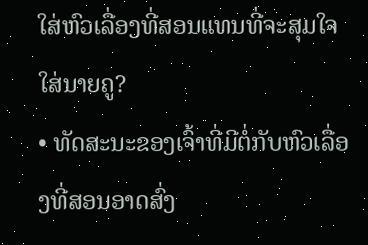ໃສ່ຫົວເລື່ອງທີ່ສອນແທນທີ່ຈະສຸມໃຈໃສ່ນາຍຄູ?
• ທັດສະນະຂອງເຈົ້າທີ່ມີຕໍ່ກັບຫົວເລື່ອງທີ່ສອນອາດສົ່ງ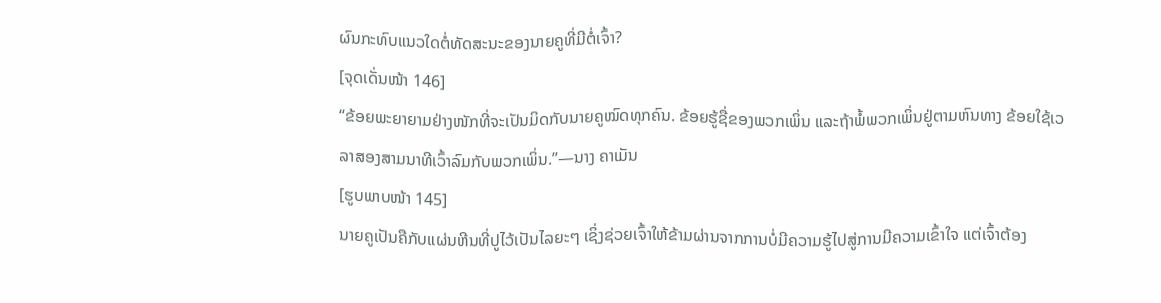ຜົນກະທົບແນວໃດຕໍ່ທັດສະນະຂອງນາຍຄູທີ່ມີຕໍ່ເຈົ້າ?
[ຈຸດເດັ່ນໜ້າ 146]
“ຂ້ອຍພະຍາຍາມຢ່າງໜັກທີ່ຈະເປັນມິດກັບນາຍຄູໝົດທຸກຄົນ. ຂ້ອຍຮູ້ຊື່ຂອງພວກເພິ່ນ ແລະຖ້າພໍ້ພວກເພິ່ນຢູ່ຕາມຫົນທາງ ຂ້ອຍໃຊ້ເວລາສອງສາມນາທີເວົ້າລົມກັບພວກເພິ່ນ.”—ນາງ ຄາເມັນ
[ຮູບພາບໜ້າ 145]
ນາຍຄູເປັນຄືກັບແຜ່ນຫີນທີ່ປູໄວ້ເປັນໄລຍະໆ ເຊິ່ງຊ່ວຍເຈົ້າໃຫ້ຂ້າມຜ່ານຈາກການບໍ່ມີຄວາມຮູ້ໄປສູ່ການມີຄວາມເຂົ້າໃຈ ແຕ່ເຈົ້າຕ້ອງ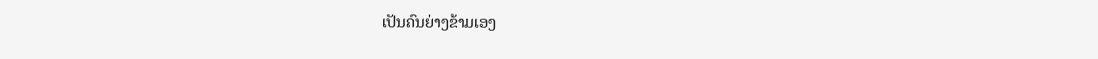ເປັນຄົນຍ່າງຂ້າມເອງ